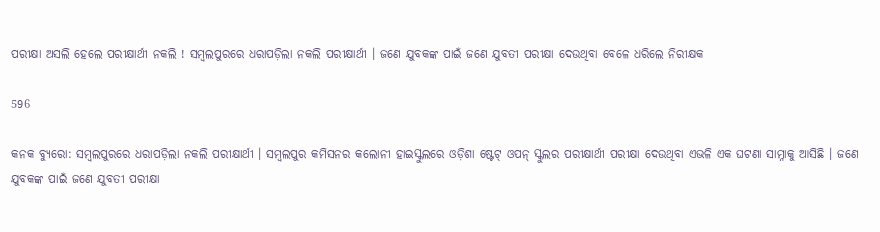ପରୀକ୍ଷା ଅସଲି ହେଲେ ପରୀକ୍ଷାର୍ଥୀ ନକଲି ! ସମ୍ବଲପୁରରେ ଧରାପଡ଼ିଲା ନକଲି ପରୀକ୍ଷାର୍ଥୀ । ଜଣେ ଯୁବକଙ୍କ ପାଇଁ ଜଣେ ଯୁବତୀ ପରୀକ୍ଷା ଦେଉଥିବା ବେଳେ ଧରିଲେ ନିରୀକ୍ଷକ

596

କନକ ବ୍ୟୁରୋ: ସମ୍ବଲପୁରରେ ଧରାପଡ଼ିଲା ନକଲି ପରୀକ୍ଷାର୍ଥୀ । ସମ୍ବଲପୁର କମିସନର କଲୋନୀ ହାଇସ୍କୁଲରେ ଓଡ଼ିଶା ଷ୍ଟେଟ୍ ଓପନ୍ ସ୍କୁଲର ପରୀକ୍ଷାର୍ଥୀ ପରୀକ୍ଷା ଦେଉଥିବା ଏଭଳି ଏକ ଘଟଣା ସାମ୍ନାକୁ ଆସିଛି । ଜଣେ ଯୁବକଙ୍କ ପାଇଁ ଜଣେ ଯୁବତୀ ପରୀକ୍ଷା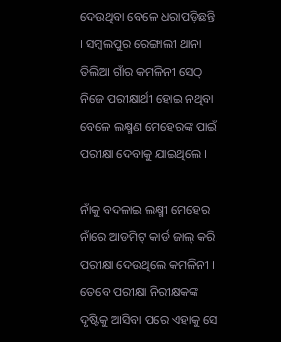ଦେଉଥିବା ବେଳେ ଧରାପଡ଼ିଛନ୍ତି । ସମ୍ବଲପୁର ରେଙ୍ଗାଲୀ ଥାନା ତିଲିଆ ଗାଁର କମଳିନୀ ସେଠ୍ ନିଜେ ପରୀକ୍ଷାର୍ଥୀ ହୋଇ ନଥିବା ବେଳେ ଲକ୍ଷ୍ମଣ ମେହେରଙ୍କ ପାଇଁ ପରୀକ୍ଷା ଦେବାକୁ ଯାଇଥିଲେ ।

ନାଁକୁ ବଦଳାଇ ଲକ୍ଷ୍ମୀ ମେହେର ନାଁରେ ଆଡମିଟ୍ କାର୍ଡ ଜାଲ୍ କରି ପରୀକ୍ଷା ଦେଉଥିଲେ କମଳିନୀ । ତେବେ ପରୀକ୍ଷା ନିରୀକ୍ଷକଙ୍କ ଦୃଷ୍ଟିକୁ ଆସିବା ପରେ ଏହାକୁ ସେ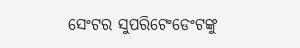ସେଂଟର ସୁପରିଟେଂଡେଂଟଙ୍କୁ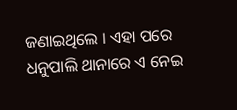ଜଣାଇଥିଲେ । ଏହା ପରେ ଧନୁପାଲି ଥାନାରେ ଏ ନେଇ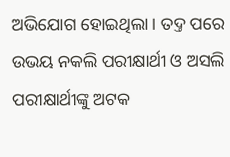ଅଭିଯୋଗ ହୋଇଥିଲା । ତଦ୍ତ ପରେ ଉଭୟ ନକଲି ପରୀକ୍ଷାର୍ଥୀ ଓ ଅସଲି ପରୀକ୍ଷାର୍ଥୀଙ୍କୁ ଅଟକ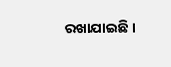ରଖାଯାଇଛି ।